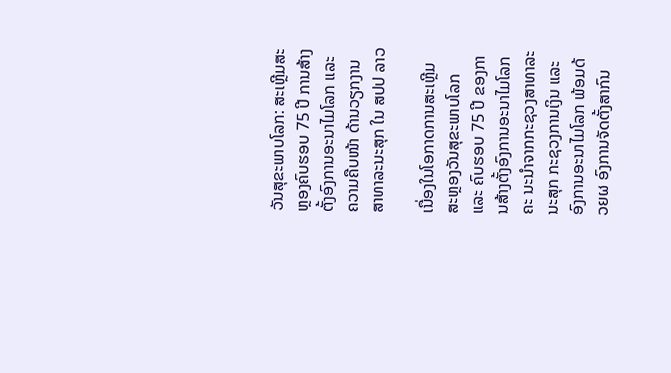ວັນສຸຂະພາບໂລກ: ສະເຫຼີມສະຫຼອງຄົບຮອບ 75 ປີ ການສ້າງຕັ້ງອົງການອະນາໄມໂລກ ແລະ ຄວາມຄືບໜ້າ ດ້ານວຽກງານສາທາລະນະສຸກ ໃນ ສປປ ລາວ

ເນື່ອງໃນໂອກາດການສະເຫຼີມສະຫຼອງວັນສຸຂະພາບໂລກ ແລະ ຄົບຮອບ 75 ປີ ຂອງການສ້າງຕັ້ງອົງການອະນາໄມໂລກ ຄະ ນະນຳຈາກກະຊວງສາທາລະນະສຸກ ກະຊວງການເງິນ ແລະ ອົງການອະນາໄມໂລກ ພ້ອມດ້ວຍຜ ອົງການຈັດຕັ້ງສາກົນ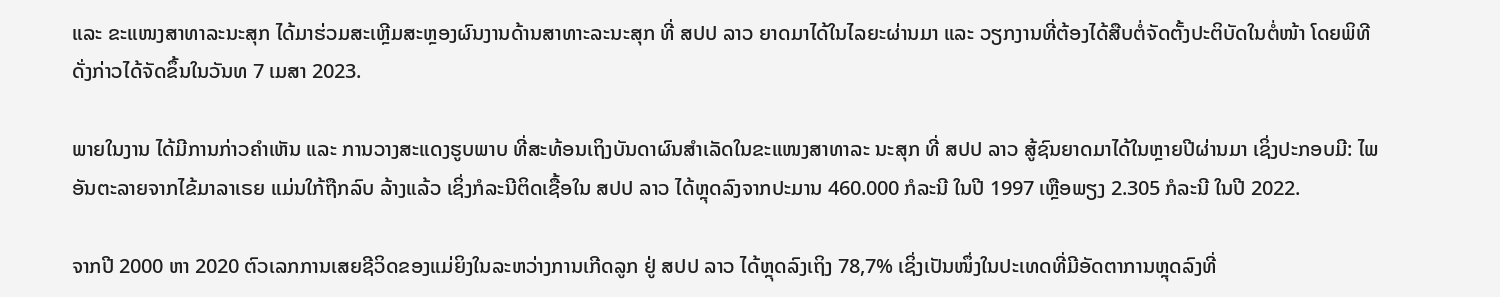ແລະ ຂະແໜງສາທາລະນະສຸກ ໄດ້ມາຮ່ວມສະເຫຼີມສະຫຼອງຜົນງານດ້ານສາທາະລະນະສຸກ ທີ່ ສປປ ລາວ ຍາດມາໄດ້ໃນໄລຍະຜ່ານມາ ແລະ ວຽກງານທີ່ຕ້ອງໄດ້ສືບຕໍ່ຈັດຕັ້ງປະຕິບັດໃນຕໍ່ໜ້າ ໂດຍພິທີດັ່ງກ່າວໄດ້ຈັດຂຶ້ນໃນວັນທ 7 ເມສາ 2023.

ພາຍໃນງານ ໄດ້ມີການກ່າວຄຳເຫັນ ແລະ ການວາງສະແດງຮູບພາບ ທີ່ສະທ້ອນເຖິງບັນດາຜົນສຳເລັດໃນຂະແໜງສາທາລະ ນະສຸກ ທີ່ ສປປ ລາວ ສູ້ຊົນຍາດມາໄດ້ໃນຫຼາຍປີຜ່ານມາ ເຊິ່ງປະກອບມີ: ໄພອັນຕະລາຍຈາກໄຂ້ມາລາເຣຍ ແມ່ນໃກ້ຖືກລົບ ລ້າງແລ້ວ ເຊິ່ງກໍລະນີຕິດເຊື້ອໃນ ສປປ ລາວ ໄດ້ຫຼຸດລົງຈາກປະມານ 460.000 ກໍລະນີ ໃນປີ 1997 ເຫຼືອພຽງ 2.305 ກໍລະນີ ໃນປີ 2022.

ຈາກປີ 2000 ຫາ 2020 ຕົວເລກການເສຍຊີວິດຂອງແມ່ຍິງໃນລະຫວ່າງການເກີດລູກ ຢູ່ ສປປ ລາວ ໄດ້ຫຼຸດລົງເຖິງ 78,7% ເຊິ່ງເປັນໜຶ່ງໃນປະເທດທີ່ມີອັດຕາການຫຼຸດລົງທີ່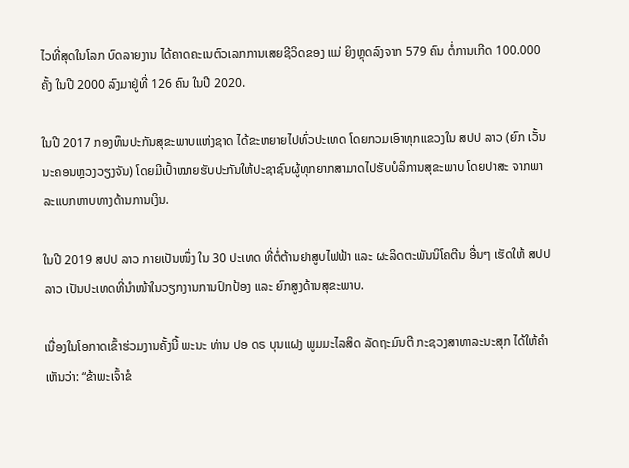ໄວທີ່ສຸດໃນໂລກ ບົດລາຍງານ ໄດ້ຄາດຄະເນຕົວເລກການເສຍຊີວິດຂອງ ແມ່ ຍິງຫຼຸດລົງຈາກ 579 ຄົນ ຕໍ່ການເກີດ 100.000 ຄັ້ງ ໃນປີ 2000 ລົງມາຢູ່ທີ່ 126 ຄົນ ໃນປີ 2020.

ໃນປີ 2017 ກອງທຶນປະກັນສຸຂະພາບແຫ່ງຊາດ ໄດ້ຂະຫຍາຍໄປທົ່ວປະເທດ ໂດຍກວມເອົາທຸກແຂວງໃນ ສປປ ລາວ (ຍົກ ເວັ້ນນະຄອນຫຼວງວຽງຈັນ) ໂດຍມີເປົ້າໝາຍຮັບປະກັນໃຫ້ປະຊາຊົນຜູ້ທຸກຍາກສາມາດໄປຮັບບໍລິການສຸຂະພາບ ໂດຍປາສະ ຈາກພາລະແບກຫາບທາງດ້ານການເງິນ.

ໃນປີ 2019 ສປປ ລາວ ກາຍເປັນໜຶ່ງ ໃນ 30 ປະເທດ ທີ່ຕໍ່ຕ້ານຢາສູບໄຟຟ້າ ແລະ ຜະລິດຕະພັນນິໂຄຕີນ ອື່ນໆ ເຮັດໃຫ້ ສປປ ລາວ ເປັນປະເທດທີ່ນຳໜ້າໃນວຽກງານການປົກປ້ອງ ແລະ ຍົກສູງດ້ານສຸຂະພາບ.

ເນື່ອງໃນໂອກາດເຂົ້າຮ່ວມງານຄັ້ງນີ້ ພະນະ ທ່ານ ປອ ດຣ ບຸນແຝງ ພູມມະໄລສິດ ລັດຖະມົນຕີ ກະຊວງສາທາລະນະສຸກ ໄດ້ໃຫ້ຄຳເຫັນວ່າ: “ຂ້າພະເຈົ້າຂໍ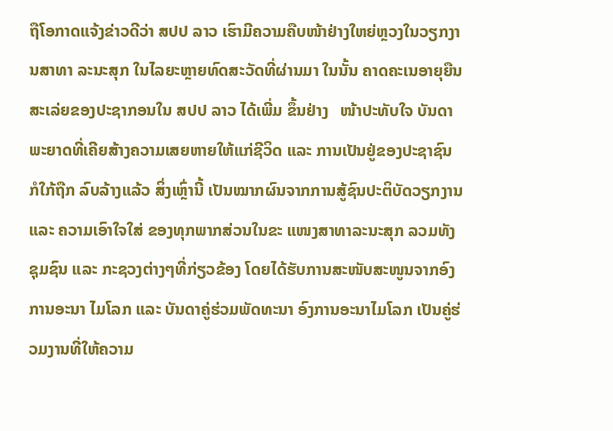ຖືໂອກາດແຈ້ງຂ່າວດີວ່າ ສປປ ລາວ ເຮົາມີຄວາມຄືບໜ້າຢ່າງໃຫຍ່ຫຼວງໃນວຽກງານສາທາ ລະນະສຸກ ໃນໄລຍະຫຼາຍທົດສະວັດທີ່ຜ່ານມາ ໃນນັ້ນ ຄາດຄະເນອາຍຸຍືນສະເລ່ຍຂອງປະຊາກອນໃນ ສປປ ລາວ ໄດ້ເພີ່ມ ຂຶ້ນຢ່າງ   ໜ້າປະທັບໃຈ ບັນດາພະຍາດທີ່ເຄີຍສ້າງຄວາມເສຍຫາຍໃຫ້ແກ່ຊີວິດ ແລະ ການເປັນຢູ່ຂອງປະຊາຊົນ ກໍໃກ້ຖືກ ລົບລ້າງແລ້ວ ສິ່ງເຫຼົ່ານີ້ ເປັນໝາກຜົນຈາກການສູ້ຊົນປະຕິບັດວຽກງານ ແລະ ຄວາມເອົາໃຈໃສ່ ຂອງທຸກພາກສ່ວນໃນຂະ ແໜງສາທາລະນະສຸກ ລວມທັງ ຊຸມຊົນ ແລະ ກະຊວງຕ່າງໆທີ່ກ່ຽວຂ້ອງ ໂດຍໄດ້ຮັບການສະໜັບສະໜູນຈາກອົງການອະນາ ໄມໂລກ ແລະ ບັນດາຄູ່ຮ່ວມພັດທະນາ ອົງການອະນາໄມໂລກ ເປັນຄູ່ຮ່ວມງານທີ່ໃຫ້ຄວາມ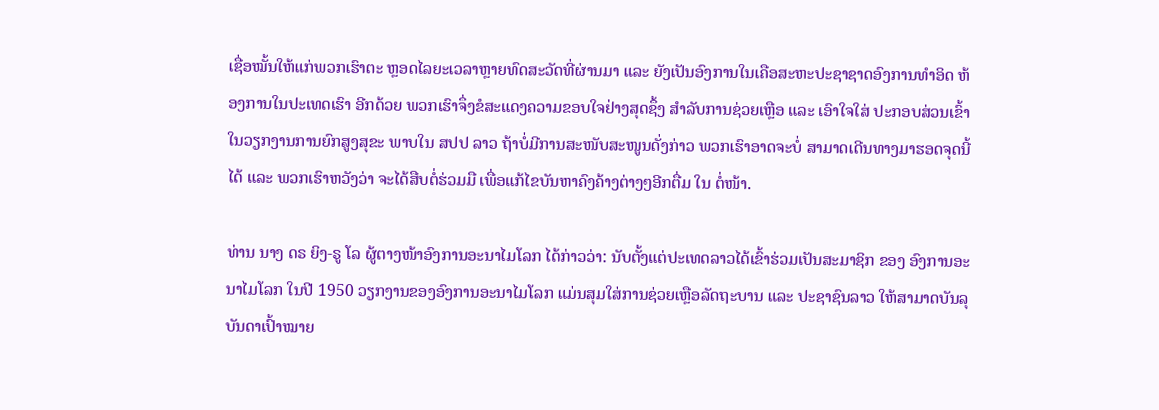ເຊື່ອໝັ້ນໃຫ້ແກ່ພວກເຮົາຕະ ຫຼອດໄລຍະເວລາຫຼາຍທົດສະວັດທີ່ຜ່ານມາ ແລະ ຍັງເປັນອົງການໃນເຄືອສະຫະປະຊາຊາດອົງການທຳອິດ ຫ້ອງການໃນປະເທດເຮົາ ອີກດ້ວຍ ພວກເຮົາຈຶ່ງຂໍສະແດງຄວາມຂອບໃຈຢ່າງສຸດຊຶ້ງ ສຳລັບການຊ່ວຍເຫຼືອ ແລະ ເອົາໃຈໃສ່ ປະກອບສ່ວນເຂົ້າໃນວຽກງານການຍົກສູງສຸຂະ ພາບໃນ ສປປ ລາວ ຖ້າບໍ່ມີການສະໜັບສະໜູນດັ່ງກ່າວ ພວກເຮົາອາດຈະບໍ່ ສາມາດເດີນທາງມາຮອດຈຸດນີ້ໄດ້ ແລະ ພວກເຮົາຫວັງວ່າ ຈະໄດ້ສືບຕໍ່ຮ່ວມມື ເພື່ອແກ້ໄຂບັນຫາຄົງຄ້າງຕ່າງໆອີກຕື່ມ ໃນ ຕໍ່ໜ້າ.

ທ່ານ ນາງ ດຣ ຍິງ-ຣູ ໂລ ຜູ້ຕາງໜ້າອົງການອະນາໄມໂລກ ໄດ້ກ່າວວ່າ: ນັບຕັ້ງແຕ່ປະເທດລາວໄດ້ເຂົ້າຮ່ວມເປັນສະມາຊິກ ຂອງ ອົງການອະນາໄມໂລກ ໃນປີ 1950 ວຽກງານຂອງອົງການອະນາໄມໂລກ ແມ່ນສຸມໃສ່ການຊ່ວຍເຫຼືອລັດຖະບານ ແລະ ປະຊາຊົນລາວ ໃຫ້ສາມາດບັນລຸບັນດາເປົ້າໝາຍ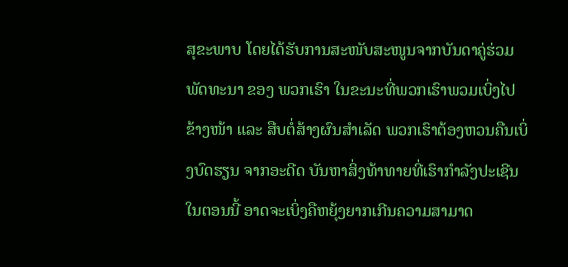ສຸຂະພາບ ໂດຍໄດ້ຮັບການສະໜັບສະໜູນຈາກບັນດາຄູ່ຮ່ວມພັດທະນາ ຂອງ ພວກເຮົາ ໃນຂະນະທີ່ພວກເຮົາພວມເບິ່ງໄປຂ້າງໜ້າ ແລະ ສືບຕໍ່ສ້າງຜົນສຳເລັດ ພວກເຮົາຕ້ອງຫວນຄືນເບິ່ງບົດຮຽນ ຈາກອະດີດ ບັນຫາສິ່ງທ້າທາຍທີ່ເຮົາກຳລັງປະເຊີນໃນຕອນນີ້ ອາດຈະເບິ່ງຄືຫຍຸ້ງຍາກເກີນຄວາມສາມາດ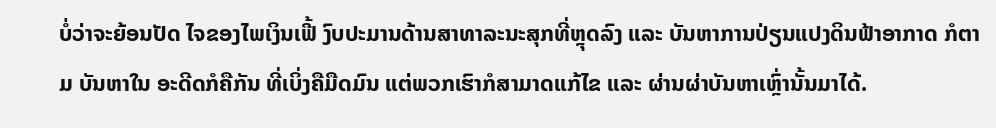ບໍ່ວ່າຈະຍ້ອນປັດ ໄຈຂອງໄພເງິນເຟີ້ ງົບປະມານດ້ານສາທາລະນະສຸກທີ່ຫຼຸດລົງ ແລະ ບັນຫາການປ່ຽນແປງດິນຟ້າອາກາດ ກໍຕາມ ບັນຫາໃນ ອະດີດກໍຄືກັນ ທີ່ເບິ່ງຄືມືດມົນ ແຕ່ພວກເຮົາກໍສາມາດແກ້ໄຂ ແລະ ຜ່ານຜ່າບັນຫາເຫຼົ່ານັ້ນມາໄດ້.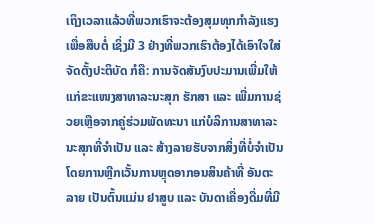ເຖິງເວລາແລ້ວທີ່ພວກເຮົາຈະຕ້ອງສຸມທຸກກຳລັງແຮງ ເພື່ອສືບຕໍ່ ເຊິ່ງມີ 3 ຢ່າງທີ່ພວກເຮົາຕ້ອງໄດ້ເອົາໃຈໃສ່ຈັດຕັ້ງປະຕິບັດ ກໍຄື: ການຈັດສັນງົບປະມານເພີ່ມໃຫ້ແກ່ຂະແໜງສາທາລະນະສຸກ ຮັກສາ ແລະ ເພີ່ມການຊ່ວຍເຫຼືອຈາກຄູ່ຮ່ວມພັດທະນາ ແກ່ບໍລິການສາທາລະນະສຸກທີ່ຈຳເປັນ ແລະ ສ້າງລາຍຮັບຈາກສິ່ງທີ່ບໍ່ຈຳເປັນ ໂດຍການຫຼີກເວັ້ນການຫຼຸດອາກອນສິນຄ້າທີ່ ອັນຕະລາຍ ເປັນຕົ້ນແມ່ນ ຢາສູບ ແລະ ບັນດາເຄື່ອງດື່ມທີ່ມີ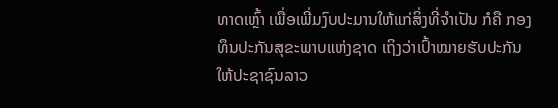ທາດເຫຼົ້າ ເພື່ອເພີ່ມງົບປະມານໃຫ້ແກ່ສິ່ງທີ່ຈຳເປັນ ກໍຄື ກອງ ທຶນປະກັນສຸຂະພາບແຫ່ງຊາດ ເຖິງວ່າເປົ້າໝາຍຮັບປະກັນໃຫ້ປະຊາຊົນລາວ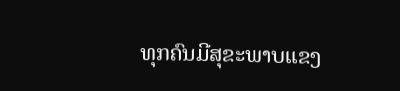ທຸກຄົນມີສຸຂະພາບແຂງ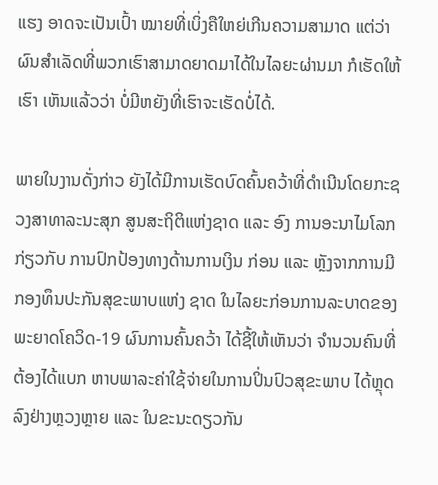ແຮງ ອາດຈະເປັນເປົ້າ ໝາຍທີ່ເບິ່ງຄືໃຫຍ່ເກີນຄວາມສາມາດ ແຕ່ວ່າຜົນສຳເລັດທີ່ພວກເຮົາສາມາດຍາດມາໄດ້ໃນໄລຍະຜ່ານມາ ກໍເຮັດໃຫ້ເຮົາ ເຫັນແລ້ວວ່າ ບໍ່ມີຫຍັງທີ່ເຮົາຈະເຮັດບໍ່ໄດ້.

ພາຍໃນງານດັ່ງກ່າວ ຍັງໄດ້ມີການເຮັດບົດຄົ້ນຄວ້າທີ່ດຳເນີນໂດຍກະຊວງສາທາລະນະສຸກ ສູນສະຖິຕິແຫ່ງຊາດ ແລະ ອົງ ການອະນາໄມໂລກ ກ່ຽວກັບ ການປົກປ້ອງທາງດ້ານການເງິນ ກ່ອນ ແລະ ຫຼັງຈາກການມີກອງທຶນປະກັນສຸຂະພາບແຫ່ງ ຊາດ ໃນໄລຍະກ່ອນການລະບາດຂອງພະຍາດໂຄວິດ-19 ຜົນການຄົ້ນຄວ້າ ໄດ້ຊີ້ໃຫ້ເຫັນວ່າ ຈຳນວນຄົນທີ່ຕ້ອງໄດ້ແບກ ຫາບພາລະຄ່າໃຊ້ຈ່າຍໃນການປິ່ນປົວສຸຂະພາບ ໄດ້ຫຼຸດລົງຢ່າງຫຼວງຫຼາຍ ແລະ ໃນຂະນະດຽວກັນ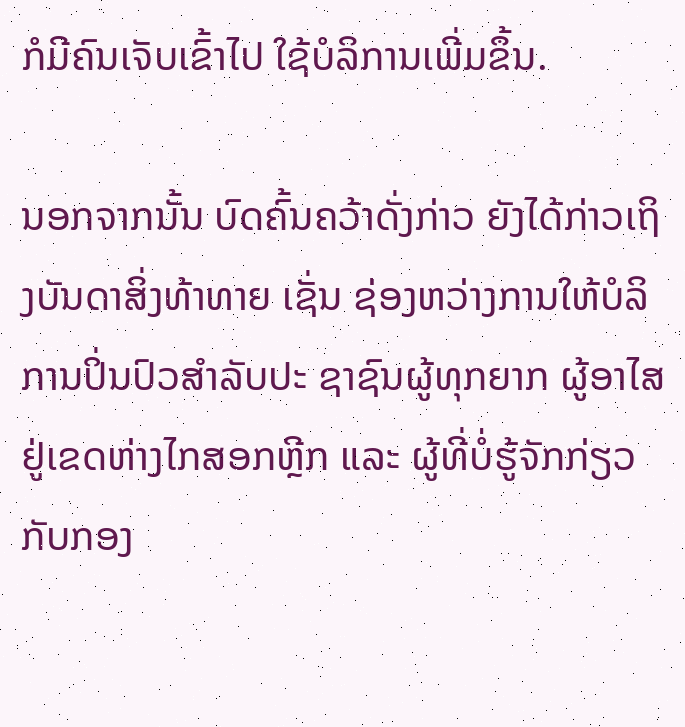ກໍມີຄົນເຈັບເຂົ້າໄປ ໃຊ້ບໍລິການເພີ່ມຂຶ້ນ.

ນອກຈາກນັ້ນ ບົດຄົ້ນຄວ້າດັ່ງກ່າວ ຍັງໄດ້ກ່າວເຖິງບັນດາສິ່ງທ້າທາຍ ເຊັ່ນ ຊ່ອງຫວ່າງການໃຫ້ບໍລິການປິ່ນປົວສຳລັບປະ ຊາຊົນຜູ້ທຸກຍາກ ຜູ້ອາໄສຢູ່ເຂດຫ່າງໄກສອກຫຼີກ ແລະ ຜູ້ທີ່ບໍ່ຮູ້ຈັກກ່ຽວກັບກອງ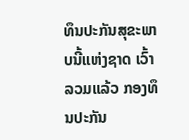ທຶນປະກັນສຸຂະພາບນີ້ແຫ່ງຊາດ ເວົ້າ ລວມແລ້ວ ກອງທຶນປະກັນ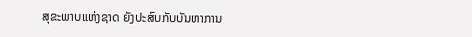ສຸຂະພາບແຫ່ງຊາດ ຍັງປະສົບກັບບັນຫາການ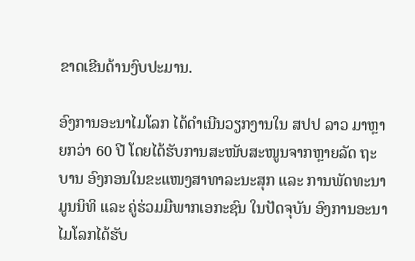ຂາດເຂີນດ້ານງົບປະມານ.

ອົງການອະນາໄມໂລກ ໄດ້ດຳເນີນວຽກງານໃນ ສປປ ລາວ ມາຫຼາຍກວ່າ 60 ປີ ໂດຍໄດ້ຮັບການສະໜັບສະໜູນຈາກຫຼາຍລັດ ຖະບານ ອົງກອນໃນຂະແໜງສາທາລະນະສຸກ ແລະ ການພັດທະນາ ມູນນິທິ ແລະ ຄູ່ຮ່ວມມືພາກເອກະຊົນ ໃນປັດຈຸບັນ ອົງການອະນາໄມໂລກໄດ້ຮັບ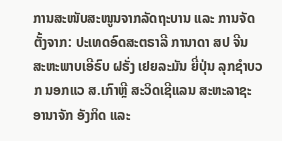ການສະໜັບສະໜູນຈາກລັດຖະບານ ແລະ ການຈັດຕັ້ງຈາກ: ປະເທດອົດສະຕຣາລີ ການາດາ ສປ ຈີນ ສະຫະພາບເອີຣົບ ຝຣັ່ງ ເຢຍລະມັນ ຍີ່ປຸ່ນ ລຸກຊຳບວກ ນອກແວ ສ.ເກົາຫຼີ ສະວິດເຊີແລນ ສະຫະລາຊະອານາຈັກ ອັງກິດ ແລະ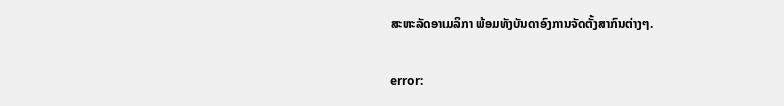ສະຫະລັດອາເມລິກາ ພ້ອມທັງບັນດາອົງການຈັດຕັ້ງສາກົນຕ່າງໆ.

error: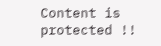Content is protected !!